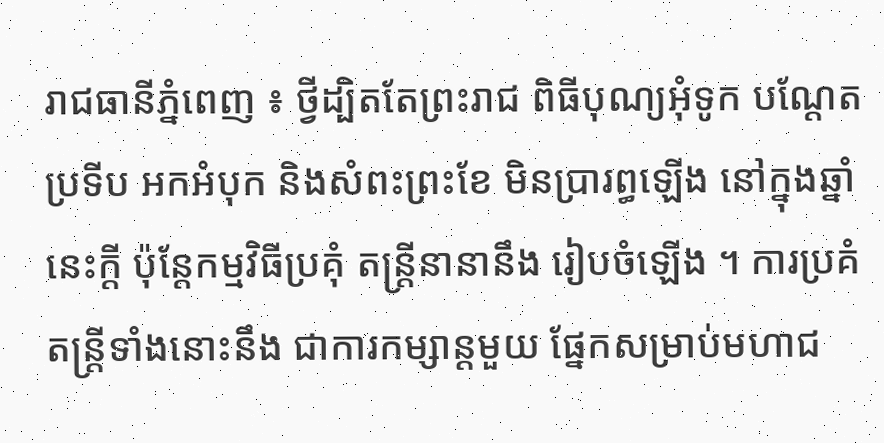រាជធានីភ្នំពេញ ៖ ថ្វីដ្បិតតែព្រះរាជ ពិធីបុណ្យអុំទូក បណ្តែតប្រទីប អកអំបុក និងសំពះព្រះខែ មិនប្រារព្ធឡើង នៅក្នុងឆ្នាំនេះក្តី ប៉ុន្តែកម្មវិធីប្រគុំ តន្ត្រីនានានឹង រៀបចំឡើង ។ ការប្រគំតន្ត្រីទាំងនោះនឹង ជាការកម្សាន្តមួយ ផ្នែកសម្រាប់មហាជ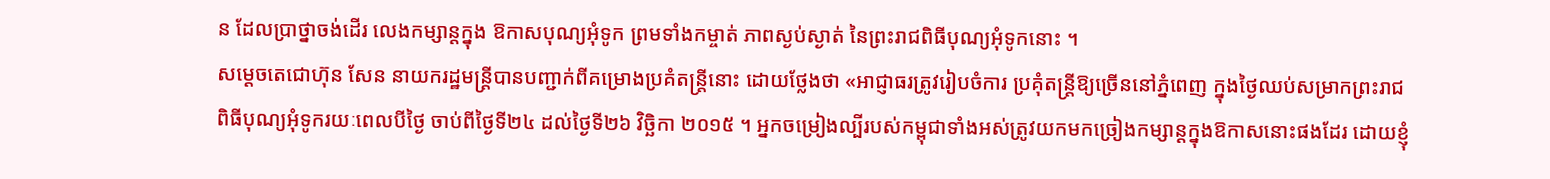ន ដែលប្រាថ្នាចង់ដើរ លេងកម្សាន្តក្នុង ឱកាសបុណ្យអុំទូក ព្រមទាំងកម្ចាត់ ភាពស្ងប់ស្ងាត់ នៃព្រះរាជពិធីបុណ្យអុំទូកនោះ ។
សម្តេចតេជោហ៊ុន សែន នាយករដ្ឋមន្ត្រីបានបញ្ជាក់ពីគម្រោងប្រគំតន្ត្រីនោះ ដោយថ្លែងថា «អាជ្ញាធរត្រូវរៀបចំការ ប្រគុំតន្ត្រីឱ្យច្រើននៅភ្នំពេញ ក្នុងថ្ងៃឈប់សម្រាកព្រះរាជពិធីបុណ្យអុំទូករយៈពេលបីថ្ងៃ ចាប់ពីថ្ងៃទី២៤ ដល់ថ្ងៃទី២៦ វិច្ឆិកា ២០១៥ ។ អ្នកចម្រៀងល្បីរបស់កម្ពុជាទាំងអស់ត្រូវយកមកច្រៀងកម្សាន្តក្នុងឱកាសនោះផងដែរ ដោយខ្ញុំ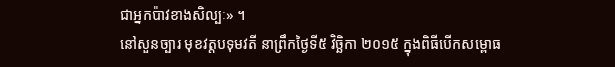ជាអ្នកប៉ាវខាងសិល្បៈ» ។
នៅសួនច្បារ មុខវត្តបទុមវតី នាព្រឹកថ្ងៃទី៥ វិច្ឆិកា ២០១៥ ក្នុងពិធីបើកសម្ពោធ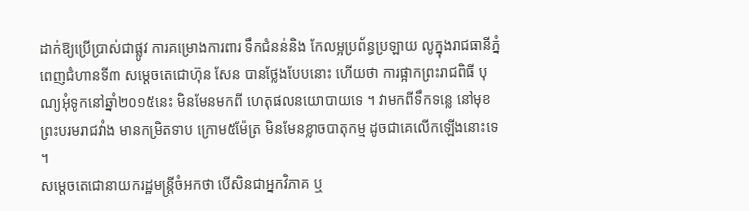ដាក់ឱ្យប្រើប្រាស់ជាផ្លូវ ការគម្រោងការពារ ទឹកជំនន់និង កែលម្អប្រព័ន្ធប្រឡាយ លូក្នុងរាជធានីភ្នំពេញជំហានទី៣ សម្តេចតេជោហ៊ុន សែន បានថ្លែងបែបនោះ ហើយថា ការផ្អាកព្រះរាជពិធី បុណ្យអុំទូកនៅឆ្នាំ២០១៥នេះ មិនមែនមកពី ហេតុផលនយោបាយទេ ។ វាមកពីទឹកទន្លេ នៅមុខព្រះបរមរាជវាំង មានកម្រិតទាប ក្រោម៥ម៉ែត្រ មិនមែនខ្លាចបាតុកម្ម ដូចជាគេលើកឡើងនោះទេ ។
សម្តេចតេជោនាយករដ្ឋមន្ត្រីចំអកថា បើសិនជាអ្នកវិភាគ ឬ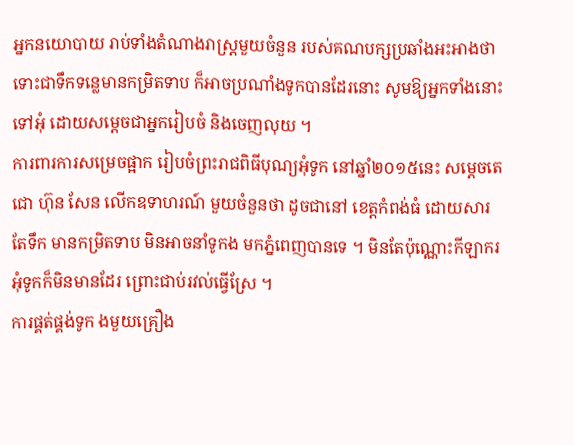អ្នកនយោបាយ រាប់ទាំងតំណាងរាស្ត្រមួយចំនួន របស់គណបក្សប្រឆាំងអះអាងថា ទោះជាទឹកទន្លេមានកម្រិតទាប ក៏អាចប្រណាំងទូកបានដែរនោះ សូមឱ្យអ្នកទាំងនោះទៅអុំ ដោយសម្តេចជាអ្នករៀបចំ និងចេញលុយ ។
ការពារការសម្រេចផ្អាក រៀបចំព្រះរាជពិធីបុណ្យអុំទូក នៅឆ្នាំ២០១៥នេះ សម្តេចតេជោ ហ៊ុន សែន លើកឧទាហរណ៍ មួយចំនួនថា ដូចជានៅ ខេត្តកំពង់ធំ ដោយសារតែទឹក មានកម្រិតទាប មិនអាចនាំទូកង មកភ្នំពេញបានទេ ។ មិនតែប៉ុណ្ណោះកីឡាករ អុំទូកក៏មិនមានដែរ ព្រោះជាប់រវល់ធ្វើស្រែ ។
ការផ្គត់ផ្គង់ទូក ងមួយគ្រឿង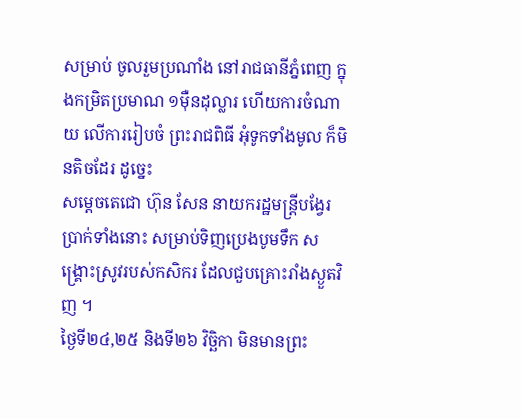សម្រាប់ ចូលរួមប្រណាំង នៅរាជធានីភ្នំពេញ ក្នុងកម្រិតប្រមាណ ១ម៉ឺនដុល្លារ ហើយការចំណាយ លើការរៀបចំ ព្រះរាជពិធី អុំទូកទាំងមូល ក៏មិនតិចដែរ ដូច្នេះ
សម្តេចតេជោ ហ៊ុន សែន នាយករដ្ឋមន្ត្រីបង្វែរ ប្រាក់ទាំងនោះ សម្រាប់ទិញប្រេងបូមទឹក សង្គ្រោះស្រូវរបស់កសិករ ដែលជួបគ្រោះរាំងស្ងួតវិញ ។
ថ្ងៃទី២៤,២៥ និងទី២៦ វិច្ឆិកា មិនមានព្រះ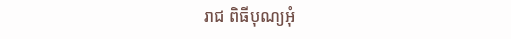រាជ ពិធីបុណ្យអុំ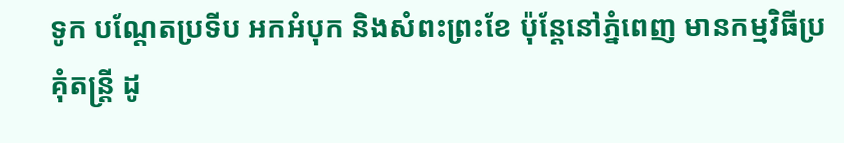ទូក បណ្តែតប្រទីប អកអំបុក និងសំពះព្រះខែ ប៉ុន្តែនៅភ្នំពេញ មានកម្មវិធីប្រគុំតន្ត្រី ដូ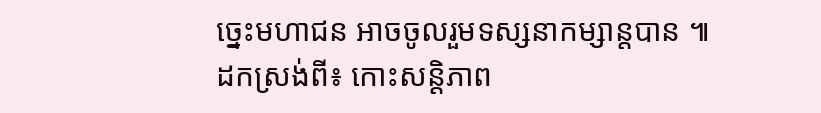ច្នេះមហាជន អាចចូលរួមទស្សនាកម្សាន្តបាន ៕
ដកស្រង់ពី៖ កោះសន្ដិភាព